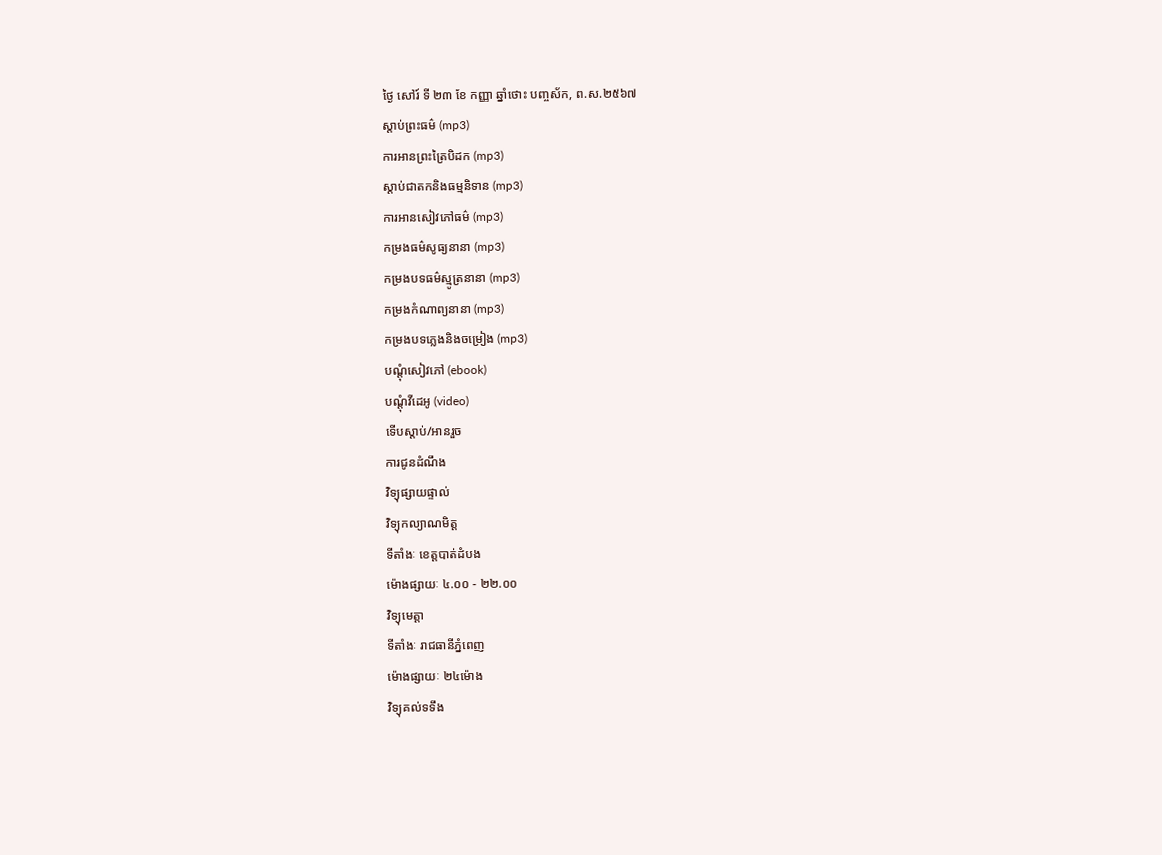ថ្ងៃ សៅរ៍ ទី ២៣ ខែ កញ្ញា ឆ្នាំថោះ បញ្ចស័ក, ព.ស.២៥៦៧
ស្តាប់ព្រះធម៌ (mp3)
ការអានព្រះត្រៃបិដក (mp3)
ស្តាប់ជាតកនិងធម្មនិទាន (mp3)
ការអានសៀវភៅធម៌ (mp3)
កម្រងធម៌សូធ្យនានា (mp3)
កម្រងបទធម៌ស្មូត្រនានា (mp3)
កម្រងកំណាព្យនានា (mp3)
កម្រងបទភ្លេងនិងចម្រៀង (mp3)
បណ្តុំសៀវភៅ (ebook)
បណ្តុំវីដេអូ (video)
ទើបស្តាប់/អានរួច
ការជូនដំណឹង
វិទ្យុផ្សាយផ្ទាល់
វិទ្យុកល្យាណមិត្ត
ទីតាំងៈ ខេត្តបាត់ដំបង
ម៉ោងផ្សាយៈ ៤.០០ - ២២.០០
វិទ្យុមេត្តា
ទីតាំងៈ រាជធានីភ្នំពេញ
ម៉ោងផ្សាយៈ ២៤ម៉ោង
វិទ្យុគល់ទទឹង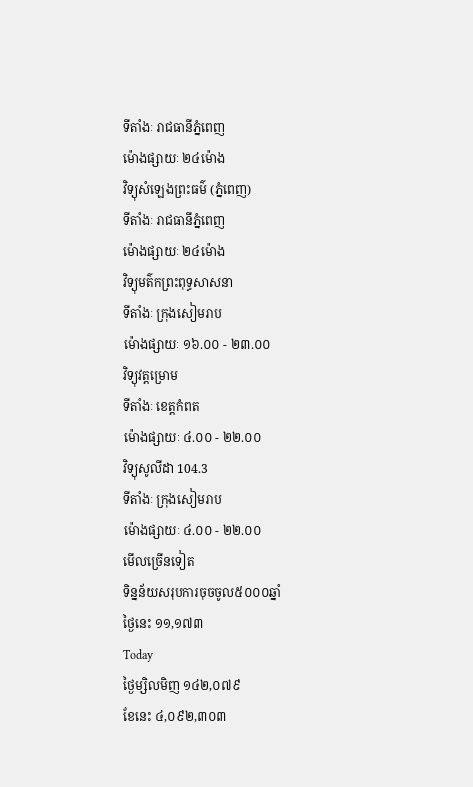ទីតាំងៈ រាជធានីភ្នំពេញ
ម៉ោងផ្សាយៈ ២៤ម៉ោង
វិទ្យុសំឡេងព្រះធម៌ (ភ្នំពេញ)
ទីតាំងៈ រាជធានីភ្នំពេញ
ម៉ោងផ្សាយៈ ២៤ម៉ោង
វិទ្យុមត៌កព្រះពុទ្ធសាសនា
ទីតាំងៈ ក្រុងសៀមរាប
ម៉ោងផ្សាយៈ ១៦.០០ - ២៣.០០
វិទ្យុវត្តម្រោម
ទីតាំងៈ ខេត្តកំពត
ម៉ោងផ្សាយៈ ៤.០០ - ២២.០០
វិទ្យុសូលីដា 104.3
ទីតាំងៈ ក្រុងសៀមរាប
ម៉ោងផ្សាយៈ ៤.០០ - ២២.០០
មើលច្រើនទៀត
ទិន្នន័យសរុបការចុចចូល៥០០០ឆ្នាំ
ថ្ងៃនេះ ១១,១៧៣
Today
ថ្ងៃម្សិលមិញ ១៤២,០៧៩
ខែនេះ ៤,០៩២,៣០៣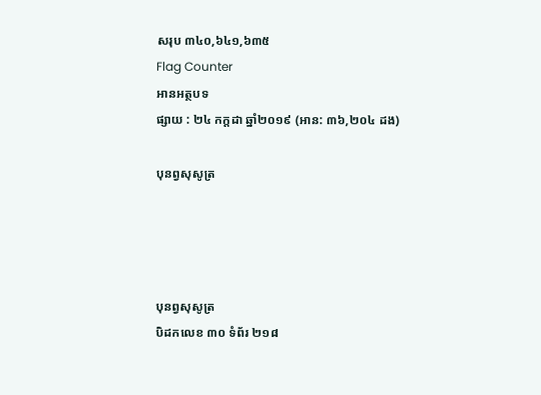សរុប ៣៤០,៦៤១,៦៣៥
Flag Counter
អានអត្ថបទ
ផ្សាយ : ២៤ កក្តដា ឆ្នាំ២០១៩ (អាន: ៣៦,២០៤ ដង)

បុនព្វសុសូត្រ




បុនព្វសុសូត្រ
បិដកលេខ ៣០ ទំព័រ ២១៨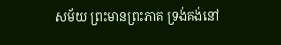សម័យ ព្រះមានព្រះភាគ ទ្រង់គង់នៅ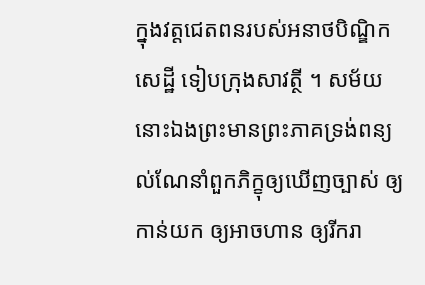ក្នុងវត្តជេតពនរបស់អនាថបិណ្ឌិកសេដ្ឋី ទៀបក្រុងសាវត្ថី ។ សម័យនោះឯងព្រះមានព្រះភាគទ្រង់ពន្យល់ណែនាំពួកភិក្ខុឲ្យឃើញច្បាស់ ឲ្យកាន់យក ឲ្យអាចហាន ឲ្យរីករា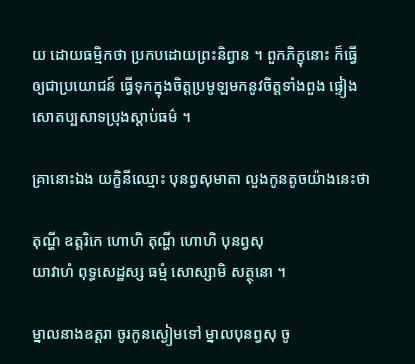យ ដោយធម្មិកថា ប្រកបដោយព្រះនិព្វាន ។ ពួកភិក្ខុនោះ ក៏ធ្វើឲ្យជាប្រយោជន៍ ធ្វើទុកក្នុងចិត្តប្រមូឡមកនូវចិត្តទាំងពួង ផ្ទៀងសោតប្បសាទប្រុងស្តាប់ធម៌ ។

គ្រានោះឯង យក្ខិនីឈ្មោះ បុនព្វសុមាតា លួងកូនតូចយ៉ាងនេះថា

តុណ្ហី ឧត្តរិកេ ហោហិ តុណ្ហី ហោហិ បុនព្វសុ
យាវាហំ ពុទ្ធសេដ្ឋស្ស ធម្មំ សោស្សាមិ សត្ថុនោ ។

ម្នាលនាងឧត្តរា ចូរកូនស្ងៀមទៅ ម្នាលបុនព្វសុ ចូ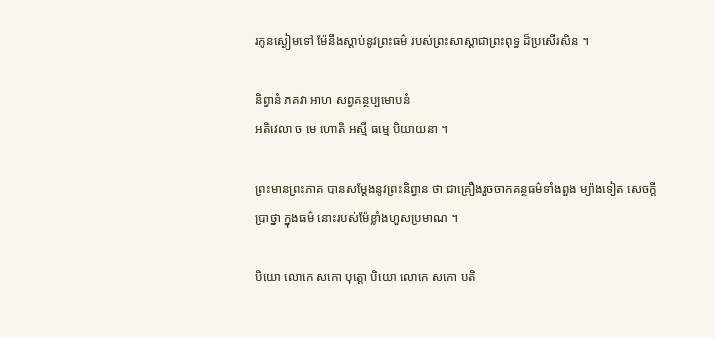រកូនស្ងៀមទៅ ម៉ែនឹងស្តាប់នូវព្រះធម៌ របស់ព្រះសាស្តាជាព្រះពុទ្ធ ដ៏ប្រសើរសិន ។

និព្វានំ ភគវា អាហ សព្វគន្ថប្បមោបនំ
អតិវេលា ច មេ ហោតិ អស្មី ធម្មេ បិយាយនា ។

ព្រះមានព្រះភាគ បានសម្តែងនូវព្រះនិព្វាន ថា ជាគ្រឿងរួចចាកគន្ថធម៌ទាំងពួង ម្យ៉ាងទៀត សេចក្តីប្រាថ្នា ក្នុងធម៌ នោះរបស់ម៉ែខ្លាំងហួសប្រមាណ ។

បិយោ លោកេ សកោ បុត្តោ បិយោ លោកេ សកោ បតិ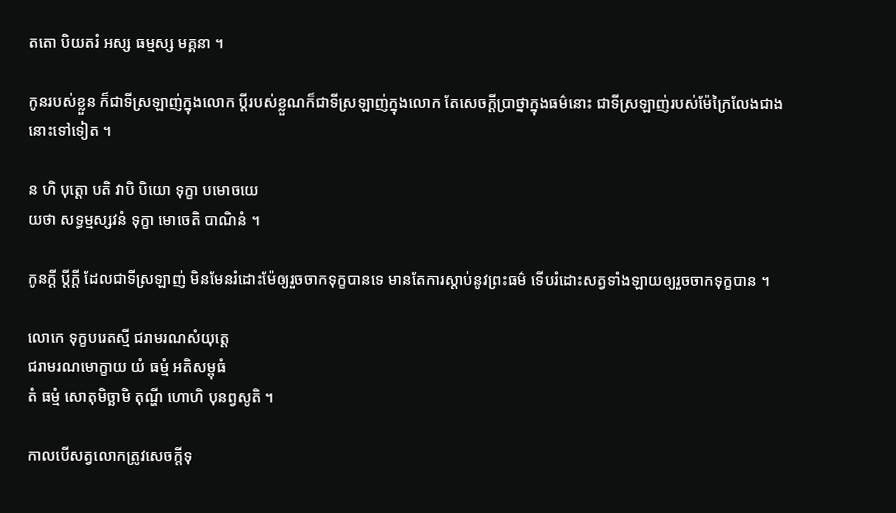តតោ បិយតរំ អស្ស ធម្មស្ស មគ្គនា ។

កូនរបស់ខ្លួន ក៏ជាទីស្រឡាញ់ក្នុងលោក ប្តីរបស់ខ្លួណក៏ជាទីស្រឡាញ់ក្នុងលោក តែសេចក្តីប្រាថ្នាក្នុងធម៌នោះ ជាទីស្រឡាញ់របស់ម៉ែក្រៃលែងជាងនោះទៅទៀត ។

ន ហិ បុត្តោ បតិ វាបិ បិយោ ទុក្ខា បមោចយេ
យថា សទ្ធម្មស្សវនំ ទុក្ខា មោចេតិ បាណិនំ ។

កូនក្តី ប្តីក្តី ដែលជាទីស្រឡាញ់ មិនមែនរំដោះម៉ែឲ្យរួចចាកទុក្ខបានទេ មានតែការស្តាប់នូវព្រះធម៌ ទើបរំដោះសត្វទាំងឡាយឲ្យរួចចាកទុក្ខបាន ។

លោកេ ទុក្ខបរេតស្មី ជរាមរណសំយុត្តេ
ជរាមរណមោក្ខាយ យំ ធម្មំ អតិសម្ពុធំ
តំ ធម្មំ សោតុមិច្ឆាមិ តុណ្ហី ហោហិ បុនព្វសូតិ ។

កាលបើសត្វលោកត្រូវសេចក្តីទុ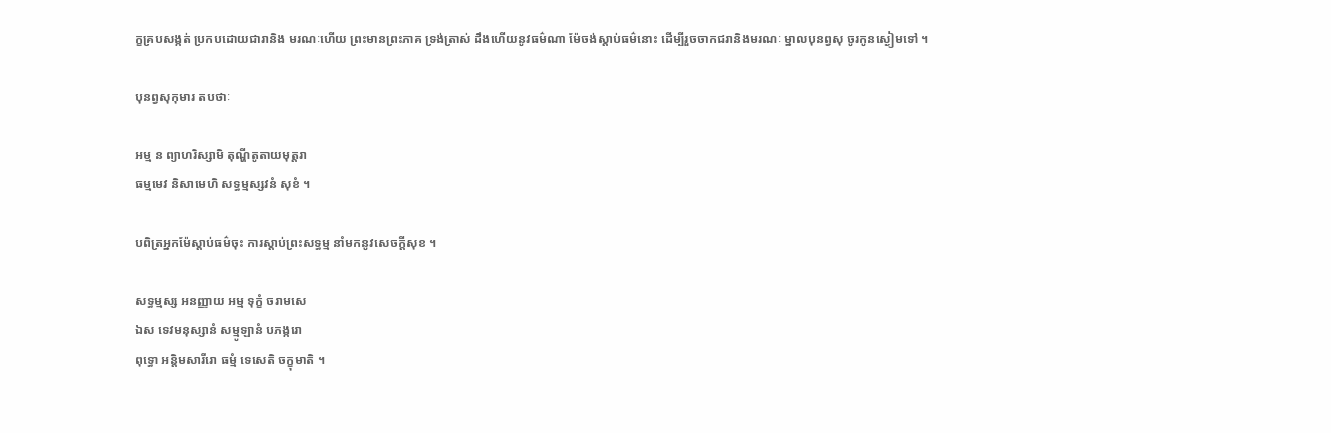ក្ខគ្របសង្កត់ ប្រកបដោយជារានិង មរណៈហើយ ព្រះមានព្រះភាគ ទ្រង់ត្រាស់ ដឹងហើយនូវធម៌ណា ម៉ែចង់ស្តាប់ធម៌នោះ ដើម្បីរួចចាកជរានិងមរណៈ ម្នាលបុនព្វសុ ចូរកូនស្ងៀមទៅ ។

បុនព្វសុកុមារ តបថាៈ

អម្ម ន ព្យាហរិស្សាមិ តុណ្ហីតូតាយមុត្តរា
ធម្មមេវ និសាមេហិ សទ្ធម្មស្សវនំ សុខំ ។

បពិត្រអ្នកម៉ែស្តាប់ធម៌ចុះ ការស្តាប់ព្រះសទ្ធម្ម នាំមកនូវសេចក្តីសុខ ។

សទ្ធម្មស្ស អនញ្ញាយ អម្ម ទុក្ខំ ចរាមសេ
ឯស ទេវមនុស្សានំ សម្មូឡានំ បភង្ករោ
ពុទ្ធោ អន្តិមសារីរោ ធម្មំ ទេសេតិ ចក្ខុមាតិ ។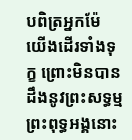បពិត្រអ្នកម៉ែ យើងដើរទាំងទុក្ខ ព្រោះមិនបានដឹងនូវព្រះសទ្ធម្ម ព្រះពុទ្ធអង្គនោះ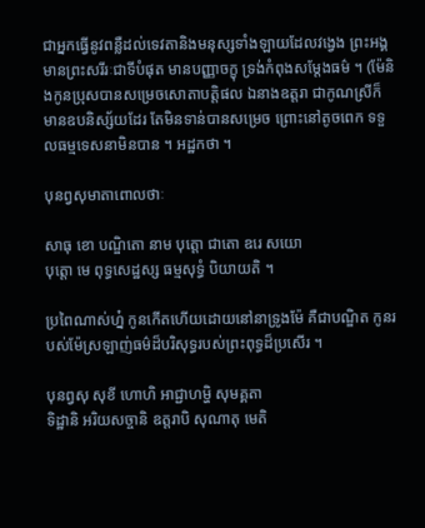ជាអ្នកធ្វើនូវពន្លឺដល់ទេវតានិងមនុស្សទាំងឡាយដែលវង្វេង ព្រះអង្គមានព្រះសរីរៈជាទីបំផុត មានបញ្ញាចក្ខុ ទ្រង់កំពុងសម្តែងធម៌ ។ (ម៉ែនិងកូនប្រុសបានសម្រេចសោតាបត្តិផល ឯនាងឧត្តរា ជាកូណស្រីក៏មានឧបនិស្ស័យដែរ តែមិនទាន់បានសម្រេច ព្រោះនៅតូចពេក ទទួលធម្មទេសនាមិនបាន ។ អដ្ឋកថា ។

បុនព្វសុមាតាពោលថាៈ

សាធុ ខោ បណ្ឌិតោ នាម បុត្តោ ជាតោ ឧរេ សយោ
បុត្តោ មេ ពុទ្ធសេដ្ឋស្ស ធម្មសុទ្ធំ បិយាយតិ ។

ប្រពៃណាស់ហ្ន៎ កូនកើតហើយដោយនៅនាទ្រូងម៉ែ គឺជាបណ្ឌិត កូនរបស់ម៉ែស្រឡាញ់ធម៌ដ៏បរិសុទ្ធរបស់ព្រះពុទ្ធដ៏ប្រសើរ ។

បុនព្វសុ សុខី ហោហិ អាជ្ជាហម្ហិ សុមគ្គតា
ទិដ្ឋានិ អរិយសច្ចានិ ឧត្តរាបិ សុណាតុ មេតិ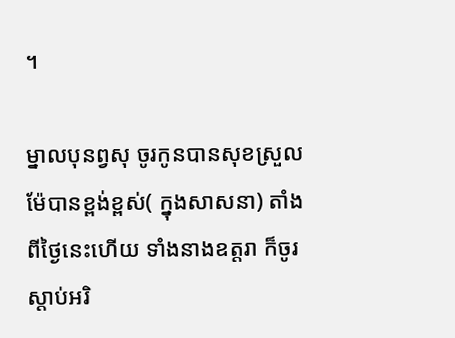។

ម្នាលបុនព្វសុ ចូរកូនបានសុខស្រួល ម៉ែបានខ្ពង់ខ្ពស់( ក្នុងសាសនា) តាំងពីថ្ងៃនេះហើយ ទាំងនាងឧត្តរា ក៏ចូរស្តាប់អរិ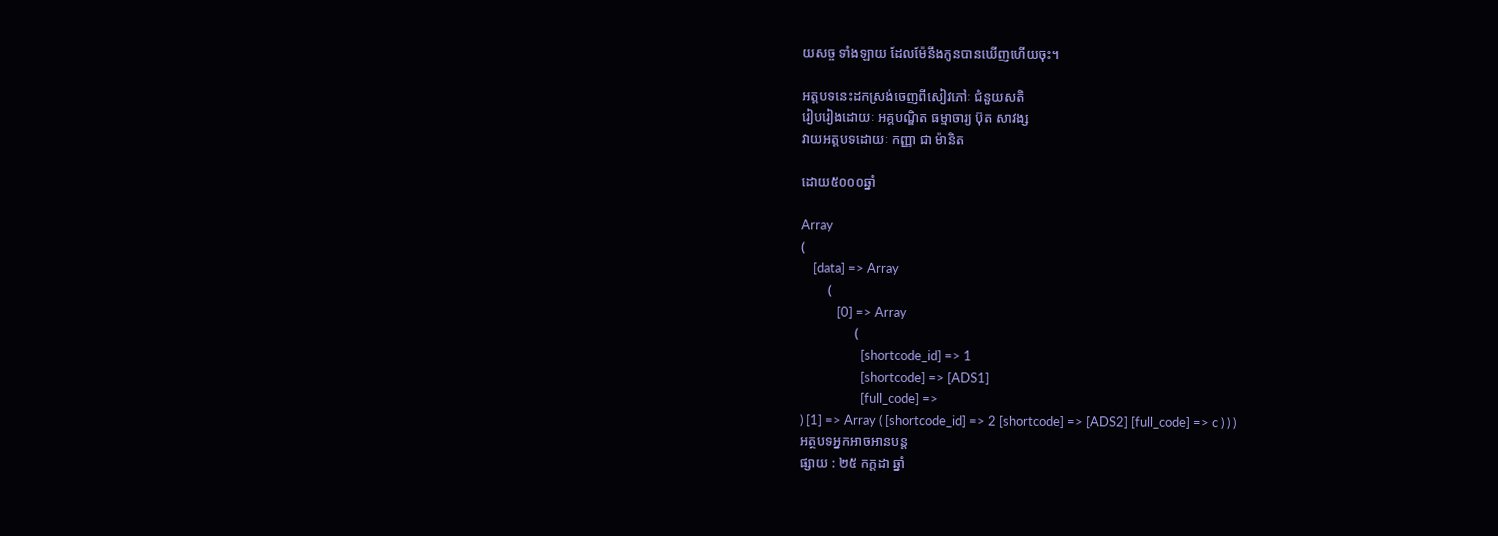យសច្ច ទាំងឡាយ ដែលម៉ែនឹងកូនបានឃើញហើយចុះ។

អត្តបទនេះដកស្រង់ចេញពីសៀវភៅៈ ជំនួយសតិ
រៀបរៀងដោយៈ អគ្គបណ្ឌិត ធម្មាចារ្យ ប៊ុត សាវង្ស
វាយអត្តបទដោយៈ កញ្ញា ជា ម៉ានិត

ដោយ៥០០០ឆ្នាំ

Array
(
    [data] => Array
        (
            [0] => Array
                (
                    [shortcode_id] => 1
                    [shortcode] => [ADS1]
                    [full_code] =>
) [1] => Array ( [shortcode_id] => 2 [shortcode] => [ADS2] [full_code] => c ) ) )
អត្ថបទអ្នកអាចអានបន្ត
ផ្សាយ : ២៥ កក្តដា ឆ្នាំ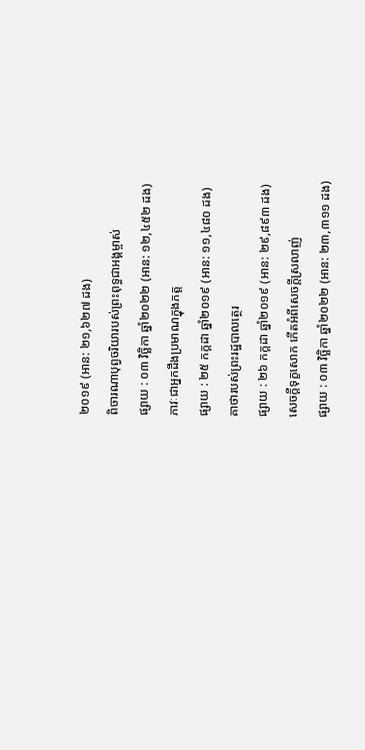២០១៩ (អាន: ២១,៦២៧ ដង)
ពិចារណាបុព្វចរិយារបស់ព្រះពុទ្ធជាអង្គម្ចាស់
ផ្សាយ : ០៣ វិច្ឆិកា ឆ្នាំ២០២២ (អាន: ១២,៤៥២ ដង)
ភាវៈជាអ្នកដឹងប្រមាណក្នុងភត្ត
ផ្សាយ : ២៥ កក្តដា ឆ្នាំ២០១៩ (អាន: ១១,៤៨០ ដង)
គាថារបស់ព្រះរដ្ឋបាលត្ថេរ
ផ្សាយ : ២៦ កក្តដា ឆ្នាំ២០១៩ (អាន: ២៩,៨៩៣ ដង)
សេចក្ដីទុក្ខសោក កើតអំពីសេចក្ដីស្រលាញ់
ផ្សាយ : ០៣ វិច្ឆិកា ឆ្នាំ២០២២ (អាន: ២៣,៣១១ ដង)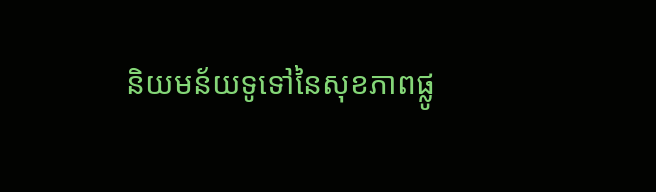និយមន័យទូទៅនៃសុខភាពផ្លូ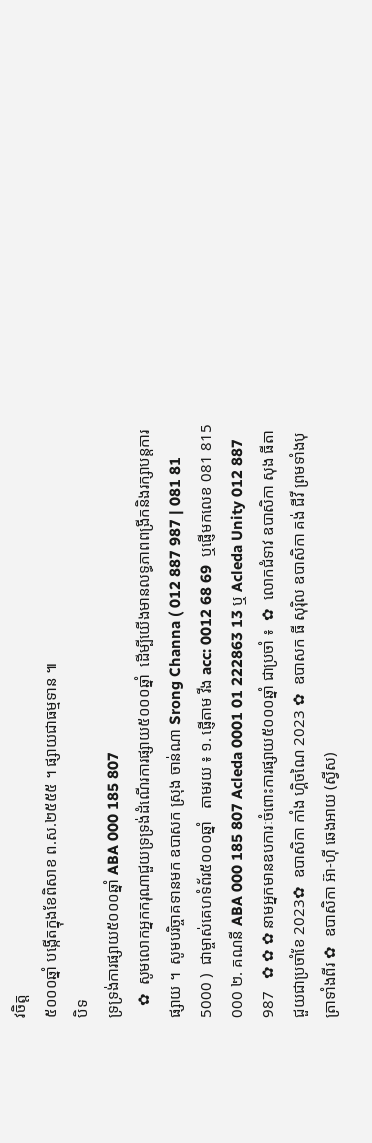វចិត្ត
៥០០០ឆ្នាំ បង្កើតក្នុងខែពិសាខ ព.ស.២៥៥៥ ។ ផ្សាយជាធម្មទាន ៕
បិទ
ទ្រទ្រង់ការផ្សាយ៥០០០ឆ្នាំ ABA 000 185 807
   ✿  សូមលោកអ្នកករុណាជួយទ្រទ្រង់ដំណើរការផ្សាយ៥០០០ឆ្នាំ  ដើម្បីយើងមានលទ្ធភាពពង្រីកនិងរក្សាបន្តការផ្សាយ ។  សូមបរិច្ចាគទានមក ឧបាសក ស្រុង ចាន់ណា Srong Channa ( 012 887 987 | 081 81 5000 )  ជាម្ចាស់គេហទំព័រ៥០០០ឆ្នាំ   តាមរយ ៖ ១. ផ្ញើតាម វីង acc: 0012 68 69  ឬផ្ញើមកលេខ 081 815 000 ២. គណនី ABA 000 185 807 Acleda 0001 01 222863 13 ឬ Acleda Unity 012 887 987   ✿ ✿ ✿ នាមអ្នកមានឧបការៈចំពោះការផ្សាយ៥០០០ឆ្នាំ ជាប្រចាំ ៖  ✿  លោកជំទាវ ឧបាសិកា សុង ធីតា ជួយជាប្រចាំខែ 2023✿  ឧបាសិកា កាំង ហ្គិចណៃ 2023 ✿  ឧបាសក ធី សុរ៉ិល ឧបាសិកា គង់ ជីវី ព្រមទាំងបុត្រាទាំងពីរ ✿  ឧបាសិកា អ៊ា-ហុី ឆេងអាយ (ស្វីស)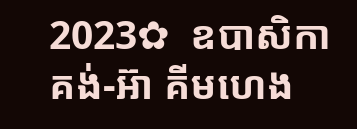2023✿  ឧបាសិកា គង់-អ៊ា គីមហេង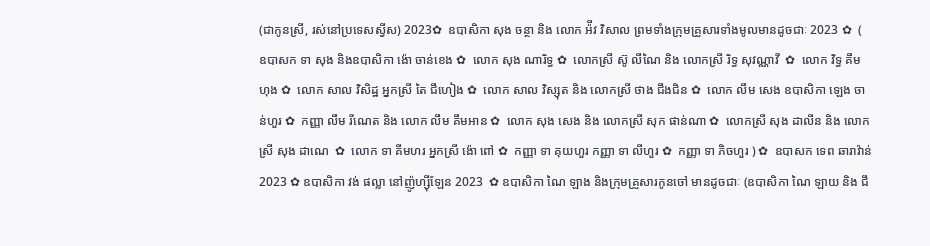(ជាកូនស្រី, រស់នៅប្រទេសស្វីស) 2023✿  ឧបាសិកា សុង ចន្ថា និង លោក អ៉ីវ វិសាល ព្រមទាំងក្រុមគ្រួសារទាំងមូលមានដូចជាៈ 2023 ✿  ( ឧបាសក ទា សុង និងឧបាសិកា ង៉ោ ចាន់ខេង ✿  លោក សុង ណារិទ្ធ ✿  លោកស្រី ស៊ូ លីណៃ និង លោកស្រី រិទ្ធ សុវណ្ណាវី  ✿  លោក វិទ្ធ គឹមហុង ✿  លោក សាល វិសិដ្ឋ អ្នកស្រី តៃ ជឹហៀង ✿  លោក សាល វិស្សុត និង លោកស្រី ថាង ជឹងជិន ✿  លោក លឹម សេង ឧបាសិកា ឡេង ចាន់ហួរ ✿  កញ្ញា លឹម រីណេត និង លោក លឹម គឹមអាន ✿  លោក សុង សេង និង លោកស្រី សុក ផាន់ណា ✿  លោកស្រី សុង ដាលីន និង លោកស្រី សុង ដាណេ  ✿  លោក ទា គីមហរ អ្នកស្រី ង៉ោ ពៅ ✿  កញ្ញា ទា គុយហួរ កញ្ញា ទា លីហួរ ✿  កញ្ញា ទា ភិចហួរ ) ✿  ឧបាសក ទេព ឆារាវ៉ាន់ 2023 ✿ ឧបាសិកា វង់ ផល្លា នៅញ៉ូហ្ស៊ីឡែន 2023  ✿ ឧបាសិកា ណៃ ឡាង និងក្រុមគ្រួសារកូនចៅ មានដូចជាៈ (ឧបាសិកា ណៃ ឡាយ និង ជឹ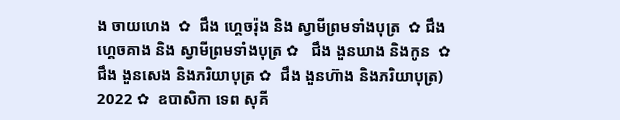ង ចាយហេង  ✿  ជឹង ហ្គេចរ៉ុង និង ស្វាមីព្រមទាំងបុត្រ  ✿ ជឹង ហ្គេចគាង និង ស្វាមីព្រមទាំងបុត្រ ✿   ជឹង ងួនឃាង និងកូន  ✿  ជឹង ងួនសេង និងភរិយាបុត្រ ✿  ជឹង ងួនហ៊ាង និងភរិយាបុត្រ)  2022 ✿  ឧបាសិកា ទេព សុគី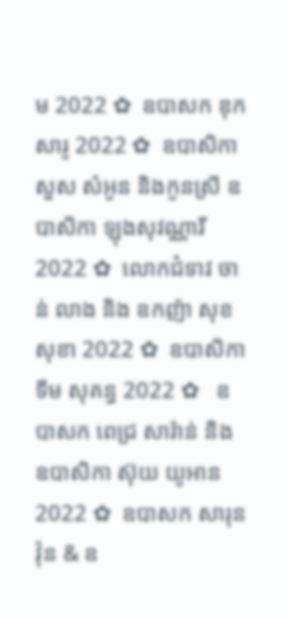ម 2022 ✿  ឧបាសក ឌុក សារូ 2022 ✿  ឧបាសិកា សួស សំអូន និងកូនស្រី ឧបាសិកា ឡុងសុវណ្ណារី 2022 ✿  លោកជំទាវ ចាន់ លាង និង ឧកញ៉ា សុខ សុខា 2022 ✿  ឧបាសិកា ទីម សុគន្ធ 2022 ✿   ឧបាសក ពេជ្រ សារ៉ាន់ និង ឧបាសិកា ស៊ុយ យូអាន 2022 ✿  ឧបាសក សារុន វ៉ុន & ឧ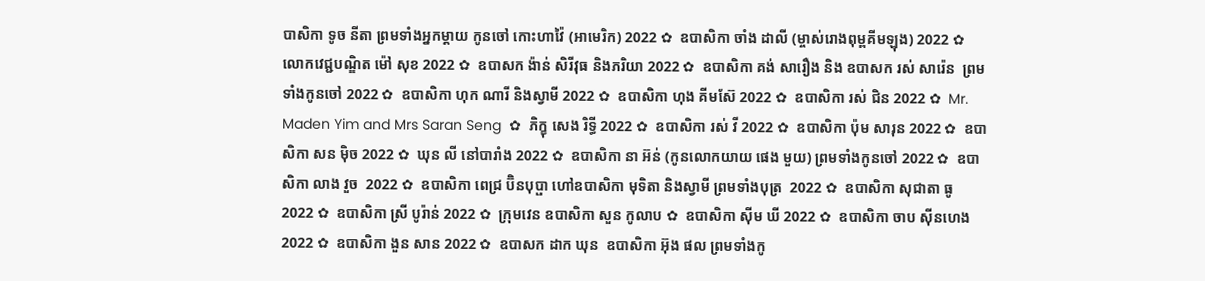បាសិកា ទូច នីតា ព្រមទាំងអ្នកម្តាយ កូនចៅ កោះហាវ៉ៃ (អាមេរិក) 2022 ✿  ឧបាសិកា ចាំង ដាលី (ម្ចាស់រោងពុម្ពគីមឡុង) 2022 ✿  លោកវេជ្ជបណ្ឌិត ម៉ៅ សុខ 2022 ✿  ឧបាសក ង៉ាន់ សិរីវុធ និងភរិយា 2022 ✿  ឧបាសិកា គង់ សារឿង និង ឧបាសក រស់ សារ៉េន  ព្រមទាំងកូនចៅ 2022 ✿  ឧបាសិកា ហុក ណារី និងស្វាមី 2022 ✿  ឧបាសិកា ហុង គីមស៊ែ 2022 ✿  ឧបាសិកា រស់ ជិន 2022 ✿  Mr. Maden Yim and Mrs Saran Seng  ✿  ភិក្ខុ សេង រិទ្ធី 2022 ✿  ឧបាសិកា រស់ វី 2022 ✿  ឧបាសិកា ប៉ុម សារុន 2022 ✿  ឧបាសិកា សន ម៉ិច 2022 ✿  ឃុន លី នៅបារាំង 2022 ✿  ឧបាសិកា នា អ៊ន់ (កូនលោកយាយ ផេង មួយ) ព្រមទាំងកូនចៅ 2022 ✿  ឧបាសិកា លាង វួច  2022 ✿  ឧបាសិកា ពេជ្រ ប៊ិនបុប្ផា ហៅឧបាសិកា មុទិតា និងស្វាមី ព្រមទាំងបុត្រ  2022 ✿  ឧបាសិកា សុជាតា ធូ  2022 ✿  ឧបាសិកា ស្រី បូរ៉ាន់ 2022 ✿  ក្រុមវេន ឧបាសិកា សួន កូលាប ✿  ឧបាសិកា ស៊ីម ឃី 2022 ✿  ឧបាសិកា ចាប ស៊ីនហេង 2022 ✿  ឧបាសិកា ងួន សាន 2022 ✿  ឧបាសក ដាក ឃុន  ឧបាសិកា អ៊ុង ផល ព្រមទាំងកូ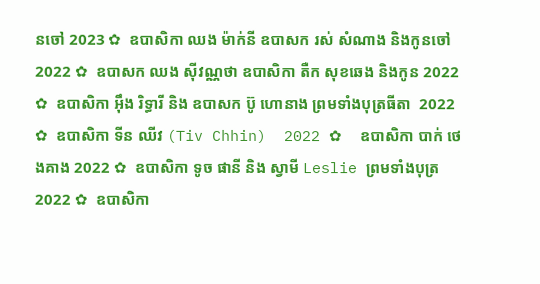នចៅ 2023 ✿  ឧបាសិកា ឈង ម៉ាក់នី ឧបាសក រស់ សំណាង និងកូនចៅ  2022 ✿  ឧបាសក ឈង សុីវណ្ណថា ឧបាសិកា តឺក សុខឆេង និងកូន 2022 ✿  ឧបាសិកា អុឹង រិទ្ធារី និង ឧបាសក ប៊ូ ហោនាង ព្រមទាំងបុត្រធីតា  2022 ✿  ឧបាសិកា ទីន ឈីវ (Tiv Chhin)  2022 ✿  ឧបាសិកា បាក់ ថេងគាង 2022 ✿  ឧបាសិកា ទូច ផានី និង ស្វាមី Leslie ព្រមទាំងបុត្រ  2022 ✿  ឧបាសិកា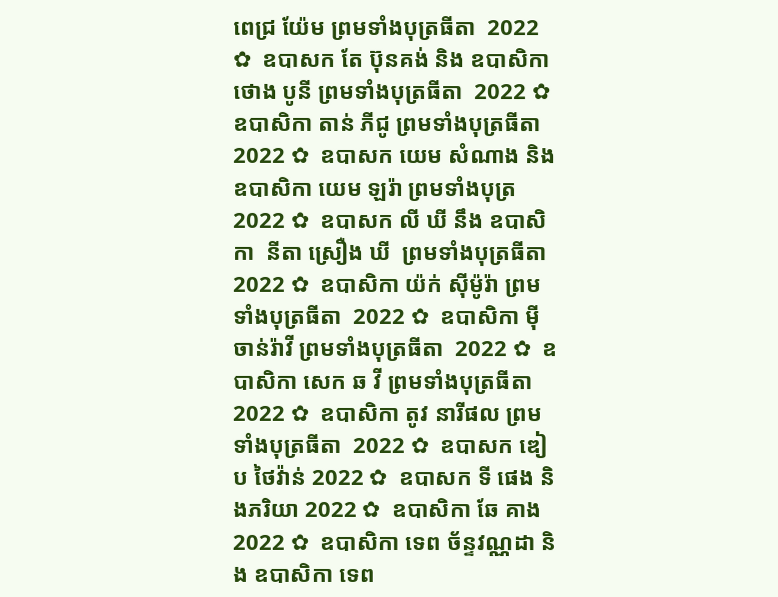ពេជ្រ យ៉ែម ព្រមទាំងបុត្រធីតា  2022 ✿  ឧបាសក តែ ប៊ុនគង់ និង ឧបាសិកា ថោង បូនី ព្រមទាំងបុត្រធីតា  2022 ✿  ឧបាសិកា តាន់ ភីជូ ព្រមទាំងបុត្រធីតា  2022 ✿  ឧបាសក យេម សំណាង និង ឧបាសិកា យេម ឡរ៉ា ព្រមទាំងបុត្រ  2022 ✿  ឧបាសក លី ឃី នឹង ឧបាសិកា  នីតា ស្រឿង ឃី  ព្រមទាំងបុត្រធីតា  2022 ✿  ឧបាសិកា យ៉ក់ សុីម៉ូរ៉ា ព្រមទាំងបុត្រធីតា  2022 ✿  ឧបាសិកា មុី ចាន់រ៉ាវី ព្រមទាំងបុត្រធីតា  2022 ✿  ឧបាសិកា សេក ឆ វី ព្រមទាំងបុត្រធីតា  2022 ✿  ឧបាសិកា តូវ នារីផល ព្រមទាំងបុត្រធីតា  2022 ✿  ឧបាសក ឌៀប ថៃវ៉ាន់ 2022 ✿  ឧបាសក ទី ផេង និងភរិយា 2022 ✿  ឧបាសិកា ឆែ គាង 2022 ✿  ឧបាសិកា ទេព ច័ន្ទវណ្ណដា និង ឧបាសិកា ទេព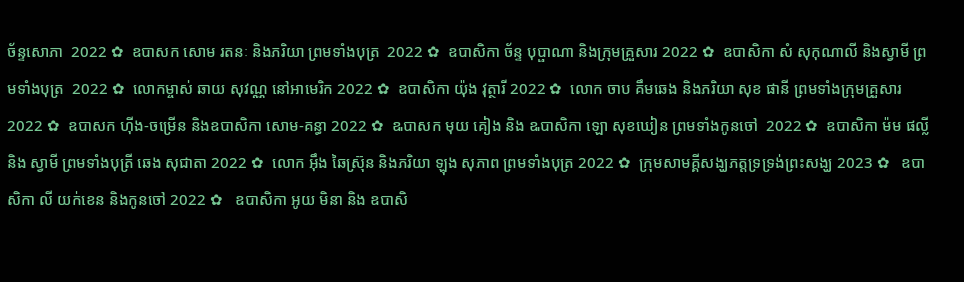ច័ន្ទសោភា  2022 ✿  ឧបាសក សោម រតនៈ និងភរិយា ព្រមទាំងបុត្រ  2022 ✿  ឧបាសិកា ច័ន្ទ បុប្ផាណា និងក្រុមគ្រួសារ 2022 ✿  ឧបាសិកា សំ សុកុណាលី និងស្វាមី ព្រមទាំងបុត្រ  2022 ✿  លោកម្ចាស់ ឆាយ សុវណ្ណ នៅអាមេរិក 2022 ✿  ឧបាសិកា យ៉ុង វុត្ថារី 2022 ✿  លោក ចាប គឹមឆេង និងភរិយា សុខ ផានី ព្រមទាំងក្រុមគ្រួសារ 2022 ✿  ឧបាសក ហ៊ីង-ចម្រើន និងឧបាសិកា សោម-គន្ធា 2022 ✿  ឩបាសក មុយ គៀង និង ឩបាសិកា ឡោ សុខឃៀន ព្រមទាំងកូនចៅ  2022 ✿  ឧបាសិកា ម៉ម ផល្លី និង ស្វាមី ព្រមទាំងបុត្រី ឆេង សុជាតា 2022 ✿  លោក អ៊ឹង ឆៃស្រ៊ុន និងភរិយា ឡុង សុភាព ព្រមទាំងបុត្រ 2022 ✿  ក្រុមសាមគ្គីសង្ឃភត្តទ្រទ្រង់ព្រះសង្ឃ 2023 ✿   ឧបាសិកា លី យក់ខេន និងកូនចៅ 2022 ✿   ឧបាសិកា អូយ មិនា និង ឧបាសិ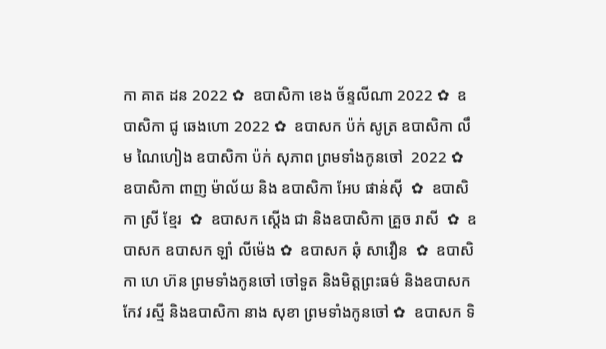កា គាត ដន 2022 ✿  ឧបាសិកា ខេង ច័ន្ទលីណា 2022 ✿  ឧបាសិកា ជូ ឆេងហោ 2022 ✿  ឧបាសក ប៉ក់ សូត្រ ឧបាសិកា លឹម ណៃហៀង ឧបាសិកា ប៉ក់ សុភាព ព្រមទាំងកូនចៅ  2022 ✿  ឧបាសិកា ពាញ ម៉ាល័យ និង ឧបាសិកា អែប ផាន់ស៊ី  ✿  ឧបាសិកា ស្រី ខ្មែរ  ✿  ឧបាសក ស្តើង ជា និងឧបាសិកា គ្រួច រាសី  ✿  ឧបាសក ឧបាសក ឡាំ លីម៉េង ✿  ឧបាសក ឆុំ សាវឿន  ✿  ឧបាសិកា ហេ ហ៊ន ព្រមទាំងកូនចៅ ចៅទួត និងមិត្តព្រះធម៌ និងឧបាសក កែវ រស្មី និងឧបាសិកា នាង សុខា ព្រមទាំងកូនចៅ ✿  ឧបាសក ទិ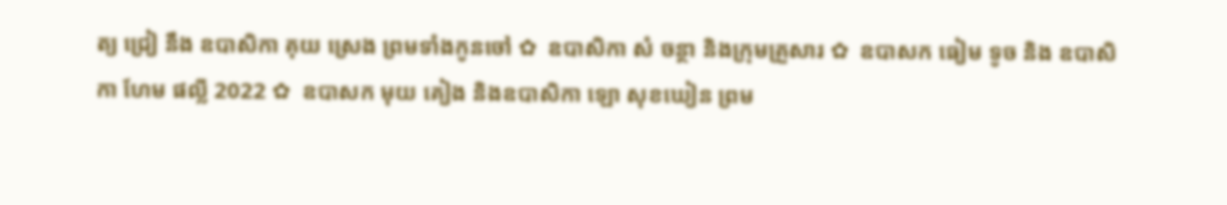ត្យ ជ្រៀ នឹង ឧបាសិកា គុយ ស្រេង ព្រមទាំងកូនចៅ ✿  ឧបាសិកា សំ ចន្ថា និងក្រុមគ្រួសារ ✿  ឧបាសក ធៀម ទូច និង ឧបាសិកា ហែម ផល្លី 2022 ✿  ឧបាសក មុយ គៀង និងឧបាសិកា ឡោ សុខឃៀន ព្រម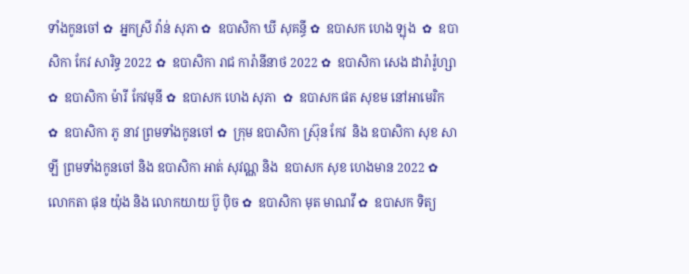ទាំងកូនចៅ ✿  អ្នកស្រី វ៉ាន់ សុភា ✿  ឧបាសិកា ឃី សុគន្ធី ✿  ឧបាសក ហេង ឡុង  ✿  ឧបាសិកា កែវ សារិទ្ធ 2022 ✿  ឧបាសិកា រាជ ការ៉ានីនាថ 2022 ✿  ឧបាសិកា សេង ដារ៉ារ៉ូហ្សា ✿  ឧបាសិកា ម៉ារី កែវមុនី ✿  ឧបាសក ហេង សុភា  ✿  ឧបាសក ផត សុខម នៅអាមេរិក  ✿  ឧបាសិកា ភូ នាវ ព្រមទាំងកូនចៅ ✿  ក្រុម ឧបាសិកា ស្រ៊ុន កែវ  និង ឧបាសិកា សុខ សាឡី ព្រមទាំងកូនចៅ និង ឧបាសិកា អាត់ សុវណ្ណ និង  ឧបាសក សុខ ហេងមាន 2022 ✿  លោកតា ផុន យ៉ុង និង លោកយាយ ប៊ូ ប៉ិច ✿  ឧបាសិកា មុត មាណវី ✿  ឧបាសក ទិត្យ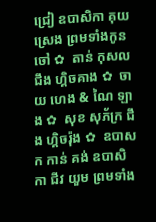ជ្រៀ ឧបាសិកា គុយ ស្រេង ព្រមទាំងកូនចៅ ✿  តាន់ កុសល  ជឹង ហ្គិចគាង ✿  ចាយ ហេង & ណៃ ឡាង ✿  សុខ សុភ័ក្រ ជឹង ហ្គិចរ៉ុង ✿  ឧបាសក កាន់ គង់ ឧបាសិកា ជីវ យួម ព្រមទាំង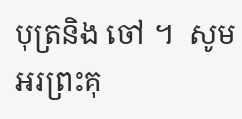បុត្រនិង ចៅ ។  សូមអរព្រះគុ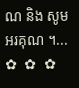ណ និង សូមអរគុណ ។...       ✿  ✿  ✿